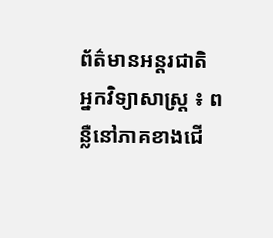ព័ត៌មានអន្តរជាតិ
អ្នកវិទ្យាសាស្ដ្រ ៖ ពន្លឺនៅភាគខាងជើ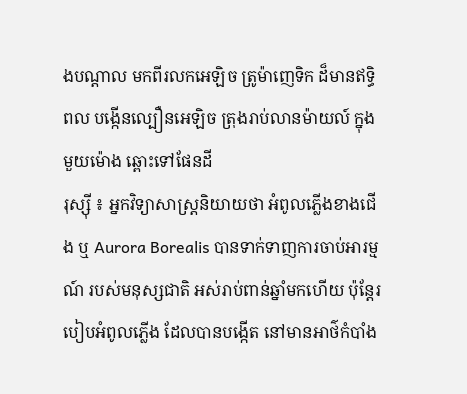ងបណ្តាល មកពីរលកអេឡិច ត្រូម៉ាញេទិក ដ៏មានឥទ្ធិពល បង្កើនល្បឿនអេឡិច ត្រុងរាប់លានម៉ាយល៍ ក្នុងមួយម៉ោង ឆ្ពោះទៅផែនដី
រុស្ស៊ី ៖ អ្នកវិទ្យាសាស្ត្រនិយាយថា អំពូលភ្លើងខាងជើង ឬ Aurora Borealis បានទាក់ទាញការចាប់អារម្មណ៍ របស់មនុស្សជាតិ អស់រាប់ពាន់ឆ្នាំមកហើយ ប៉ុន្តែរបៀបអំពូលភ្លើង ដែលបានបង្កើត នៅមានអាថ៌កំបាំង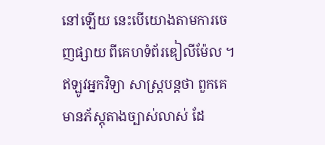នៅឡើយ នេះបើយោងតាមការចេញផ្សាយ ពីគេហទំព័រឌៀលីម៉ែល ។ ឥឡូវអ្នកវិទ្យា សាស្ត្របន្តថា ពួកគេមានភ័ស្តុតាងច្បាស់លាស់ ដែ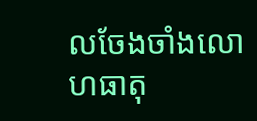លចែងចាំងលោហធាតុ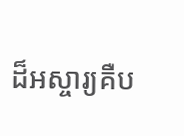ដ៏អស្ចារ្យគឺប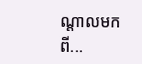ណ្តាលមកពី...